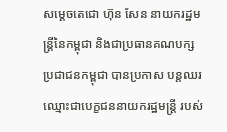សម្តេចតេជោ ហ៊ុន សែន នាយករដ្ឋមន្រ្តីនៃកម្ពុជា និងជាប្រធានគណបក្សប្រជាជនកម្ពុជា បានប្រកាស បន្តឈរឈ្មោះជាបេក្ខជននាយករដ្ឋមន្រ្តី របស់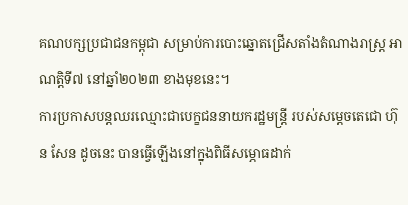គណបក្សប្រជាជនកម្ពុជា សម្រាប់ការបោះឆ្នោតជ្រើសតាំងតំណាងរាស្រ្ត អាណត្តិទី៧ នៅឆ្នាំ២០២៣ ខាងមុខនេះ។
ការប្រកាសបន្តឈរឈ្មោះជាបេក្ខជននាយករដ្ឋមន្រ្តី របស់សម្ដេចតេជោ ហ៊ុន សែន ដូចនេះ បានធ្វើឡើងនៅក្នុងពិធីសម្ភោធដាក់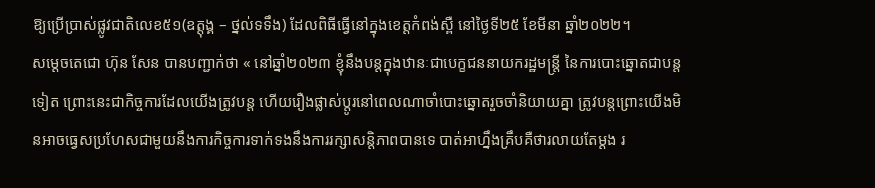ឱ្យប្រើប្រាស់ផ្លូវជាតិលេខ៥១(ឧត្ដុង្គ – ថ្នល់ទទឹង) ដែលពិធីធ្វើនៅក្នុងខេត្តកំពង់ស្ពឺ នៅថ្ងៃទី២៥ ខែមីនា ឆ្នាំ២០២២។
សម្តេចតេជោ ហ៊ុន សែន បានបញ្ជាក់ថា « នៅឆ្នាំ២០២៣ ខ្ញុំនឹងបន្តក្នុងឋានៈជាបេក្ខជននាយករដ្ឋមន្រ្តី នៃការបោះឆ្នោតជាបន្តទៀត ព្រោះនេះជាកិច្ចការដែលយើងត្រូវបន្ត ហើយរឿងផ្លាស់ប្តូរនៅពេលណាចាំបោះឆ្នោតរួចចាំនិយាយគ្នា ត្រូវបន្តព្រោះយើងមិនអាចធ្វេសប្រហែសជាមួយនឹងការកិច្ចការទាក់ទងនឹងការរក្សាសន្តិភាពបានទេ បាត់អាហ្នឹងគ្រឹបគឺថារលាយតែម្តង រ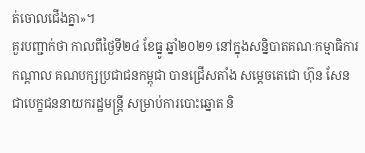ត់ចោលជើងគ្នា»។
គួរបញ្ជាក់ថា កាលពីថ្ងៃទី២៤ ខែធ្នូ ឆ្នាំ២០២១ នៅក្នុងសន្និបាតគណៈកម្មាធិការកណ្តាល គណបក្សប្រជាជនកម្ពុជា បានជ្រើសតាំង សម្តេចតេជោ ហ៊ុន សែន ជាបេក្ខជននាយករដ្ឋមន្រ្តី សម្រាប់ការបោះឆ្នោត និ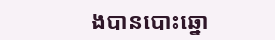ងបានបោះឆ្នោ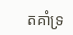តគាំទ្រ